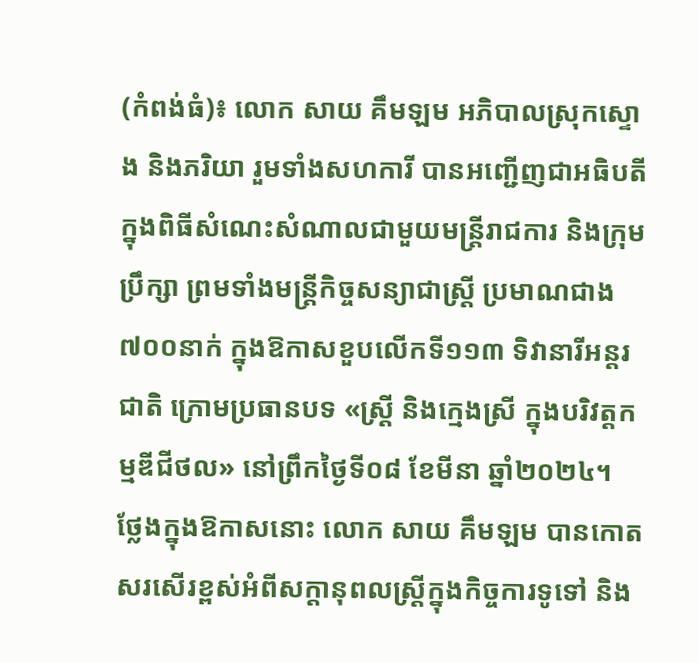(កំពង់ធំ)៖ លោក សាយ គឹមឡម អភិបាលស្រុកស្ទោង និងភរិយា រួមទាំងសហការី បានអញ្ជើញជាអធិបតីក្នុងពិធីសំណេះសំណាលជាមួយមន្ត្រីរាជការ និងក្រុមប្រឹក្សា ព្រមទាំងមន្ត្រីកិច្ចសន្យាជាស្ត្រី ប្រមាណជាង៧០០នាក់ ក្នុងឱកាសខួបលើកទី១១៣ ទិវានារីអន្តរជាតិ ក្រោមប្រធានបទ «ស្ត្រី និងក្មេងស្រី ក្នុងបរិវត្តកម្មឌីជីថល» នៅព្រឹកថ្ងៃទី០៨ ខែមីនា ឆ្នាំ២០២៤។
ថ្លែងក្នុងឱកាសនោះ លោក សាយ គឹមឡម បានកោតសរសើរខ្ពស់អំពីសក្តានុពលស្ត្រីក្នុងកិច្ចការទូទៅ និង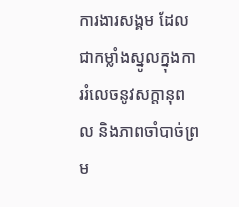ការងារសង្គម ដែលជាកម្លាំងស្នូលក្នុងការរំលេចនូវសក្តានុពល និងភាពចាំបាច់ព្រម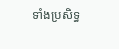ទាំងប្រសិទ្ធ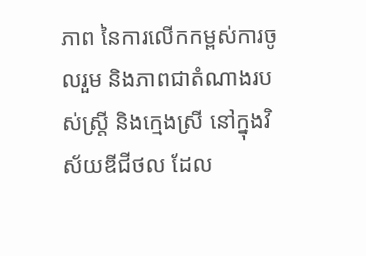ភាព នៃការលើកកម្ពស់ការចូលរួម និងភាពជាតំណាងរបស់ស្រ្តី និងក្មេងស្រី នៅក្នុងវិស័យឌីជីថល ដែល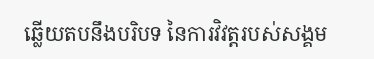ឆ្លើយតបនឹងបរិបទ នៃការវិវត្តរបស់សង្គម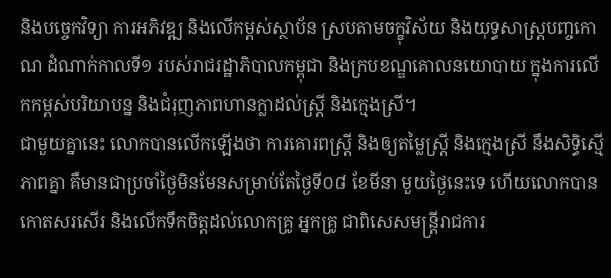និងបច្ចេកវិទ្យា ការអភិវឌ្ឍ និងលើកម្ពស់ស្ថាប័ន ស្របតាមចក្ខុវិស័យ និងយុទ្ធសាស្រ្តបញ្ចកោណ ដំណាក់កាលទី១ របស់រាជរដ្ឋាភិបាលកម្ពុជា និងក្របខណ្ឌគោលនយោបាយ ក្នុងការលើកកម្ពស់បរិយាបន្ន និងជំរុញភាពហានក្លាដល់ស្រ្តី និងក្មេងស្រី។
ជាមួយគ្នានេះ លោកបានលើកឡើងថា ការគោរពស្ត្រី និងឲ្យតម្លៃស្ត្រី និងក្មេងស្រី នឹងសិទ្ធិស្មើភាពគ្នា គឺមានជាប្រចាំថ្ងៃមិនមែនសម្រាប់តែថ្ងៃទី០៨ ខែមីនា មួយថ្ងៃនេះទេ ហើយលោកបានកោតសរសើរ និងលើកទឹកចិត្តដល់លោកគ្រូ អ្នកគ្រូ ជាពិសេសមន្ត្រីរាជការ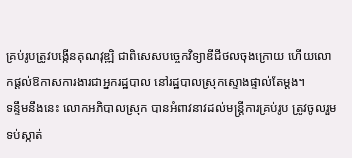គ្រប់រូបត្រូវបង្កើនគុណវុឌ្ឍិ ជាពិសេសបច្ចេកវិទ្យាឌីជីថលចុងក្រោយ ហើយលោកផ្ដល់ឱកាសការងារជាអ្នករដ្ឋបាល នៅរដ្ឋបាលស្រុកស្ទោងផ្ទាល់តែម្ដង។
ទន្ទឹមនឹងនេះ លោកអភិបាលស្រុក បានអំពាវនាវដល់មន្ត្រីការគ្រប់រូប ត្រូវចូលរួមទប់ស្កាត់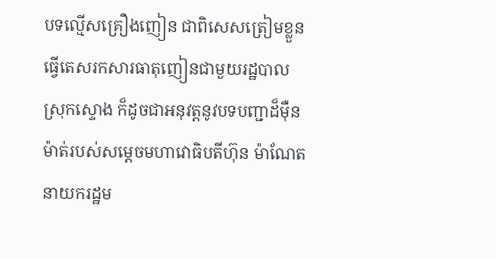បទល្មើសគ្រឿងញៀន ជាពិសេសត្រៀមខ្លួនធ្វើតេសរកសារធាតុញៀនជាមួយរដ្ឋបាលស្រុកស្ទោង ក៏ដូចជាអនុវត្តនូវបទបញ្ជាដ៏ម៉ឺនម៉ាត់របស់សម្ដេចមហាវោធិបតីហ៊ុន ម៉ាណែត នាយករដ្ឋម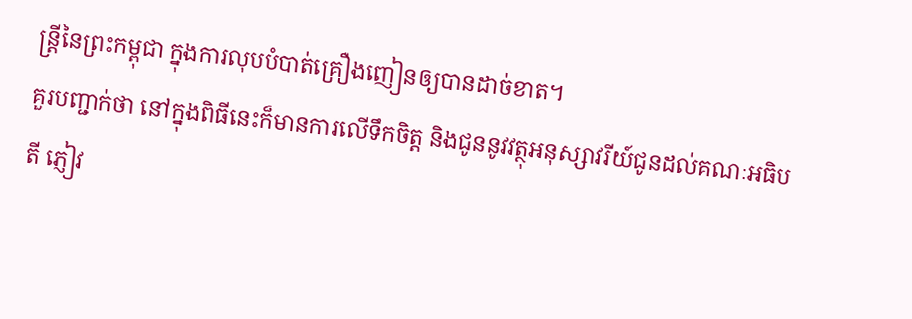ន្ត្រីនៃព្រះកម្ពុជា ក្នុងការលុបបំបាត់គ្រឿងញៀនឲ្យបានដាច់ខាត។
គួរបញ្ជាក់ថា នៅក្នុងពិធីនេះក៏មានការលើទឹកចិត្ត និងជូននូវវត្ថុអនុស្សាវរីយ៍ជូនដល់គណៈអធិបតី ភ្ញៀវ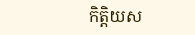កិត្តិយស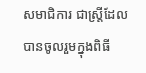សមាជិការ ជាស្ត្រីដែលបានចូលរួមក្នុងពិធី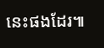នេះផងដែរ៕